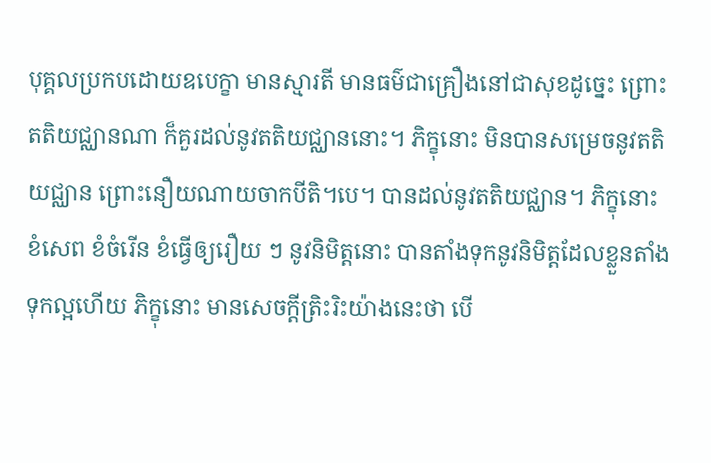បុគ្គលប្រកបដោយឧបេក្ខា មានស្មារតី មានធម៌ជាគ្រឿងនៅជាសុខដូច្នេះ ព្រោះតតិយជ្ឈានណា ក៏គួរដល់នូវតតិយជ្ឈាននោះ។ ភិក្ខុនោះ មិនបានសម្រេចនូវតតិយជ្ឈាន ព្រោះនឿយណាយចាកបីតិ។បេ។ បានដល់នូវតតិយជ្ឈាន។ ភិក្ខុនោះ ខំសេព ខំចំរើន ខំធ្វើឲ្យរឿយ ៗ នូវនិមិត្តនោះ បានតាំងទុកនូវនិមិត្តដែលខ្លួនតាំងទុកល្អហើយ ភិក្ខុនោះ មានសេចក្ដីត្រិះរិះយ៉ាងនេះថា បើ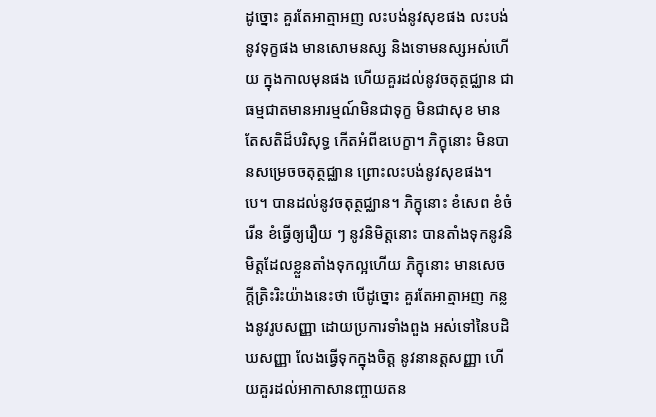ដូច្នោះ គួរតែអាត្មាអញ លះបង់នូវសុខផង លះបង់នូវទុក្ខផង មានសោមនស្ស និងទោមនស្សអស់ហើយ ក្នុងកាលមុនផង ហើយគួរដល់នូវចតុត្ថជ្ឈាន ជាធម្មជាតមានអារម្មណ៍មិនជាទុក្ខ មិនជាសុខ មានតែសតិដ៏បរិសុទ្ធ កើតអំពីឧបេក្ខា។ ភិក្ខុនោះ មិនបានសម្រេចចតុត្ថជ្ឈាន ព្រោះលះបង់នូវសុខផង។បេ។ បានដល់នូវចតុត្ថជ្ឈាន។ ភិក្ខុនោះ ខំសេព ខំចំរើន ខំធ្វើឲ្យរឿយ ៗ នូវនិមិត្តនោះ បានតាំងទុកនូវនិមិត្តដែលខ្លួនតាំងទុកល្អហើយ ភិក្ខុនោះ មានសេចក្ដីត្រិះរិះយ៉ាងនេះថា បើដូច្នោះ គួរតែអាត្មាអញ កន្លងនូវរូបសញ្ញា ដោយប្រការទាំងពួង អស់ទៅនៃបដិឃសញ្ញា លែងធ្វើទុកក្នុងចិត្ត នូវនានត្តសញ្ញា ហើយគួរដល់អាកាសានញ្ចាយតន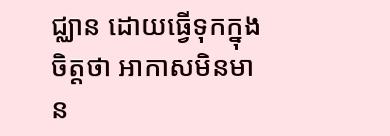ជ្ឈាន ដោយធ្វើទុកក្នុងចិត្តថា អាកាសមិនមាន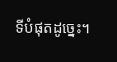ទីបំផុតដូច្នេះ។